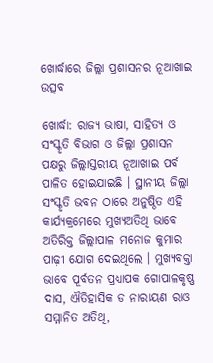ଖୋର୍ଦ୍ଧାରେ ଜିଲ୍ଲା ପ୍ରଶାସନର ନୂଆଖାଇ ଉତ୍ସବ

ଖୋର୍ଦ୍ଧା: ରାଜ୍ୟ ଭାଷା, ସାହିତ୍ୟ ଓ ସଂସ୍କୃତି ବିଭାଗ ଓ ଜିଲ୍ଲା ପ୍ରଶାସନ ପକ୍ଷରୁ ଜିଲ୍ଲାସ୍ତରୀୟ ନୂଆଖାଇ ପର୍ବ ପାଳିତ ହୋଇଯାଇଛି । ସ୍ଥାନୀୟ ଜିଲ୍ଲା ସଂସ୍କୃତି ଭବନ ଠାରେ ଅନୁଷ୍ଠିତ ଏହି କାର୍ଯ୍ୟକ୍ରମେରେ ମୁଖ୍ୟଅତିଥି ଭାବେ ଅତିରିକ୍ତ ଜିଲ୍ଲାପାଳ ମନୋଜ କୁମାର ପାଢ଼ୀ ଯୋଗ ଦେଇଥିଲେ । ମୁଖ୍ୟବକ୍ତା ଭାବେ ପୂର୍ବତନ ପ୍ରଧ୍ୟାପକ ଗୋପାଳକୃଷ୍ଣ ଦାସ, ଐତିହାସିକ ଡ ନାରାୟଣ ରାଓ ସମ୍ମାନିତ ଅତିଥି,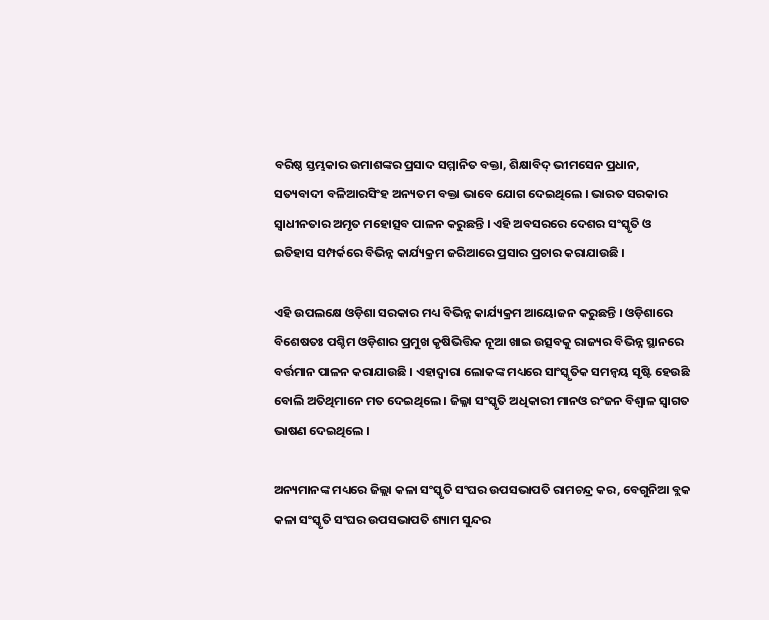ବରିଷ୍ଠ ସ୍ତମ୍ଭକାର ଉମାଶଙ୍କର ପ୍ରସାଦ ସମ୍ମାନିତ ବକ୍ତା, ଶିକ୍ଷାବିଦ୍ ଭୀମସେନ ପ୍ରଧାନ, ସତ୍ୟବାଦୀ ବଳିଆରସିଂହ ଅନ୍ୟତମ ବକ୍ତା ଭାବେ ଯୋଗ ଦେଇଥିଲେ । ଭାରତ ସରକାର ସ୍ୱାଧୀନତାର ଅମୃତ ମହୋତ୍ସବ ପାଳନ କରୁଛନ୍ତି । ଏହି ଅବସରରେ ଦେଶର ସଂସ୍କୃତି ଓ ଇତିହାସ ସମ୍ପର୍କରେ ବିଭିନ୍ନ କାର୍ଯ୍ୟକ୍ରମ ଜରିଆରେ ପ୍ରସାର ପ୍ରଚାର କରାଯାଉଛି ।

ଏହି ଉପଲକ୍ଷେ ଓଡ଼ିଶା ସରକାର ମଧ୍ୟ ବିଭିନ୍ନ କାର୍ଯ୍ୟକ୍ରମ ଆୟୋଜନ କରୁଛନ୍ତି । ଓଡ଼ିଶାରେ ବିଶେଷତଃ ପଶ୍ଚିମ ଓଡ଼ିଶାର ପ୍ରମୁଖ କୃଷିଭିତ୍ତିକ ନୂଆ ଖାଇ ଉତ୍ସବକୁ ରାଜ୍ୟର ବିଭିନ୍ନ ସ୍ଥାନରେ ବର୍ତ୍ତମାନ ପାଳନ କରାଯାଉଛି । ଏହାଦ୍ୱାରା ଲୋକଙ୍କ ମଧ୍ୟରେ ସାଂସ୍କୃତିକ ସମନ୍ୱୟ ସୃଷ୍ଟି ହେଉଛି ବୋଲି ଅତିଥିମାନେ ମତ ଦେଇଥିଲେ । ଜିଲ୍ଳା ସଂସ୍କୃତି ଅଧିକାରୀ ମାନଓ ରଂଜନ ବିଶ୍ୱାଳ ସ୍ୱାଗତ ଭାଷଣ ଦେଇଥିଲେ ।

ଅନ୍ୟମାନଙ୍କ ମଧ୍ୟରେ ଜିଲ୍ଲା କଳା ସଂସ୍କୃତି ସଂଘର ଉପସଭାପତି ରାମଚନ୍ଦ୍ର କର, ବେଗୁନିଆ ବ୍ଲକ କଳା ସଂସ୍କୃତି ସଂଘର ଉପସଭାପତି ଶ୍ୟାମ ସୁନ୍ଦର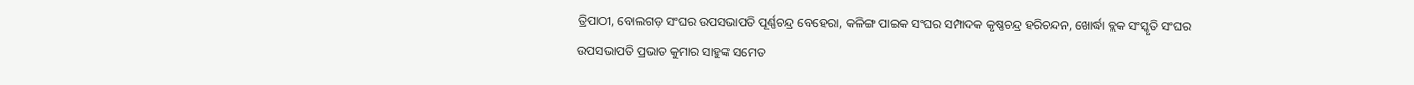ତ୍ରିପାଠୀ, ବୋଲଗଡ଼ ସଂଘର ଉପସଭାପତି ପୂର୍ଣ୍ଣଚନ୍ଦ୍ର ବେହେରା, କଳିଙ୍ଗ ପାଇକ ସଂଘର ସମ୍ପାଦକ କୃଷ୍ଣଚନ୍ଦ୍ର ହରିଚନ୍ଦନ, ଖୋର୍ଦ୍ଧା ବ୍ଲକ ସଂସ୍କୃତି ସଂଘର ଉପସଭାପତି ପ୍ରଭାତ କୁମାର ସାହୁଙ୍କ ସମେତ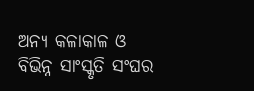ଅନ୍ୟ କଳାକାଳ ଓ ବିଭିନ୍ନ ସାଂସ୍କୃତି ସଂଘର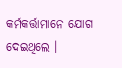କର୍ମକର୍ତ୍ତାମାନେ ଯୋଗ ଦେଇଥିଲେ ।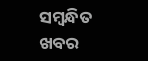ସମ୍ବନ୍ଧିତ ଖବର